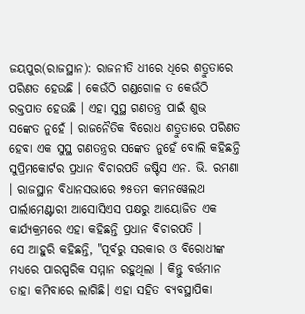ଜୟପୁର(ରାଜସ୍ଥାନ): ରାଜନୀତି ଧୀରେ ଧିରେ ଶତ୍ରୁତାରେ ପରିଣତ ହେଉଛି । କେଉଁଠି ଗଣ୍ଡଗୋଳ ତ କେଉଁଠି ରକ୍ତପାତ ହେଉଛି । ଏହା ସୁସ୍ଥ ଗଣତନ୍ତ୍ର ପାଇଁ ଶୁଭ ସଙ୍କେତ ନୁହେଁ । ରାଜନୈତିକ ବିରୋଧ ଶତ୍ରୁତାରେ ପରିଣତ ହେବା ଏକ ସୁସ୍ଥ ଗଣତନ୍ତ୍ରର ସଙ୍କେତ ନୁହେଁ ବୋଲି କହିଛନ୍ତି ସୁପ୍ରିମକୋର୍ଟର ପ୍ରଧାନ ବିଚାରପତି ଜଷ୍ଟିସ ଏନ. ଭି. ରମଣା । ରାଜସ୍ଥାନ ବିଧାନସଭାରେ ୭୫ତମ କମନୱେଲଥ ପାର୍ଲାମେଣ୍ଟାରୀ ଆସୋସିଏସ ପକ୍ଷରୁ ଆୟୋଜିତ ଏକ କାର୍ଯ୍ୟକ୍ରମରେ ଏହା କହିଛନ୍ତି ପ୍ରଧାନ ବିଚାରପତି ।
ସେ ଆହୁରି କହିଛନ୍ତି, "ପୂର୍ବରୁ ସରକାର ଓ ବିରୋଧୀଙ୍କ ମଧ୍ୟରେ ପାରସ୍ପରିକ ସମ୍ମାନ ରହୁଥିଲା । କିନ୍ତୁ ବର୍ତ୍ତମାନ ତାହା କମିବାରେ ଲାଗିଛି। ଏହା ସହିତ ବ୍ୟବସ୍ଥାପିକା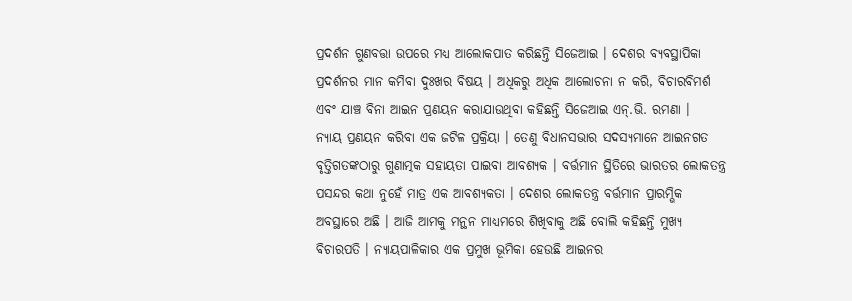ପ୍ରଦର୍ଶନ ଗୁଣବତ୍ତା ଉପରେ ମଧ୍ୟ ଆଲୋକପାତ କରିଛନ୍ତି ସିଜେଆଇ । ଦେଶର ବ୍ୟବସ୍ଥାପିକା ପ୍ରଦର୍ଶନର ମାନ କମିବା ଦୁଃଖର ବିଷୟ । ଅଧିକରୁ ଅଧିକ ଆଲୋଚନା ନ କରି, ବିଚାରବିମର୍ଶ ଏବଂ ଯାଞ୍ଚ ବିନା ଆଇନ ପ୍ରଣୟନ କରାଯାଉଥିବା କହିଛନ୍ତି ସିଜେଆଇ ଏନ୍.ଭି. ରମଣା ।
ନ୍ୟାୟ ପ୍ରଣୟନ କରିବା ଏକ ଜଟିଳ ପ୍ରକ୍ରିୟା । ତେଣୁ ବିଧାନସଭାର ସଦସ୍ୟମାନେ ଆଇନଗତ ବୃତ୍ତିଗତଙ୍କଠାରୁ ଗୁଣାତ୍ମକ ସହାୟତା ପାଇବା ଆବଶ୍ୟକ । ବର୍ତ୍ତମାନ ସ୍ଥିତିରେ ଭାରତର ଲୋକତନ୍ତ୍ର ପସନ୍ଦର କଥା ନୁହେଁ ମାତ୍ର ଏକ ଆବଶ୍ୟକତା । ଦେଶର ଲୋକତନ୍ତ୍ର ବର୍ତ୍ତମାନ ପ୍ରାରମ୍ଭିକ ଅବସ୍ଥାରେ ଅଛି । ଆଜି ଆମକୁ ମନ୍ଥନ ମାଧ୍ୟମରେ ଶିଖିବାକୁ ଅଛି ବୋଲି କହିଛନ୍ତି ମୁଖ୍ୟ ବିଚାରପତି । ନ୍ୟାୟପାଳିକାର ଏକ ପ୍ରମୁଖ ଭୂମିକା ହେଉଛି ଆଇନର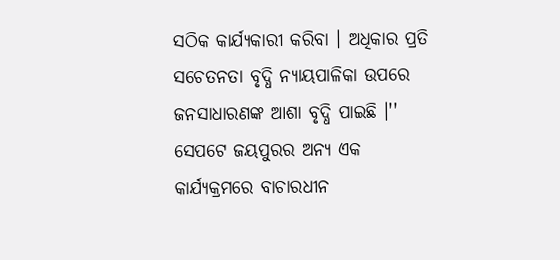ସଠିକ କାର୍ଯ୍ୟକାରୀ କରିବା । ଅଧିକାର ପ୍ରତି ସଚେତନତା ବୃଦ୍ଧି ନ୍ୟାୟପାଳିକା ଉପରେ ଜନସାଧାରଣଙ୍କ ଆଶା ବୃଦ୍ଧି ପାଇଛି ।''
ସେପଟେ ଜୟପୁରର ଅନ୍ୟ ଏକ କାର୍ଯ୍ୟକ୍ରମରେ ବାଚାରଧୀନ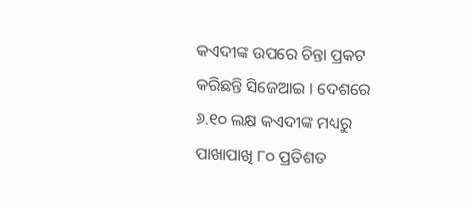କଏଦୀଙ୍କ ଉପରେ ଚିନ୍ତା ପ୍ରକଟ କରିଛନ୍ତି ସିଜେଆଇ । ଦେଶରେ ୬.୧୦ ଲକ୍ଷ କଏଦୀଙ୍କ ମଧ୍ୟରୁ ପାଖାପାଖି ୮୦ ପ୍ରତିଶତ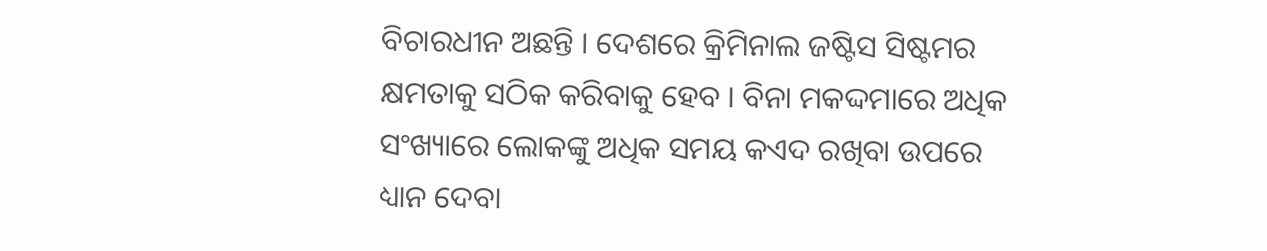ବିଚାରଧୀନ ଅଛନ୍ତି । ଦେଶରେ କ୍ରିମିନାଲ ଜଷ୍ଟିସ ସିଷ୍ଟମର କ୍ଷମତାକୁ ସଠିକ କରିବାକୁ ହେବ । ବିନା ମକଦ୍ଦମାରେ ଅଧିକ ସଂଖ୍ୟାରେ ଲୋକଙ୍କୁ ଅଧିକ ସମୟ କଏଦ ରଖିବା ଉପରେ ଧ୍ୟାନ ଦେବା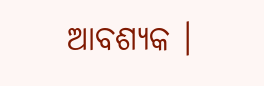ଆବଶ୍ୟକ ।